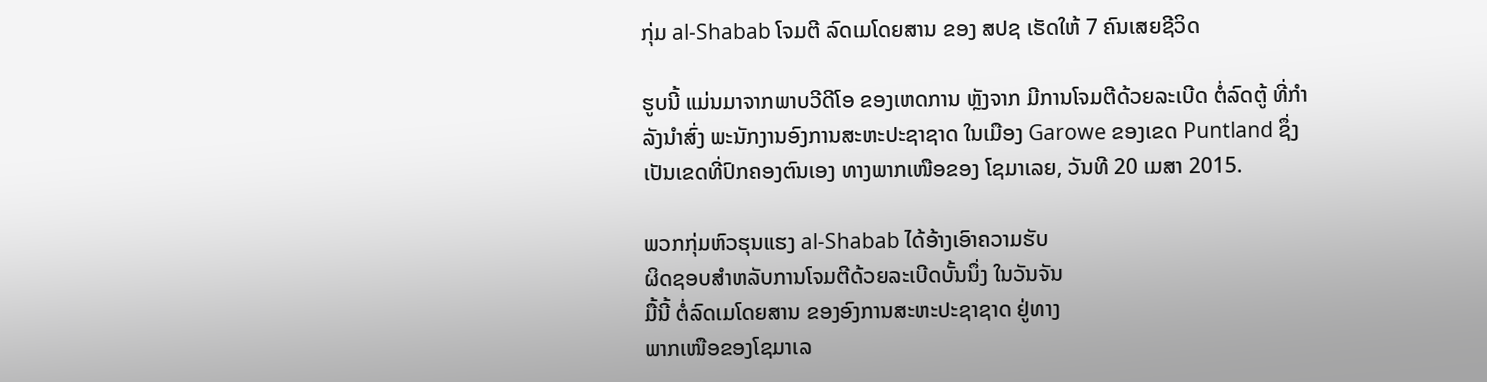ກຸ່ມ al-Shabab ໂຈມຕີ ລົດເມໂດຍສານ ຂອງ ສປຊ ເຮັດໃຫ້ 7 ຄົນເສຍຊີວິດ

ຮູບນີ້ ແມ່ນມາຈາກພາບວີດີໂອ ຂອງເຫດການ ຫຼັງຈາກ ມີການໂຈມຕີດ້ວຍລະເບີດ ຕໍ່ລົດຕູ້ ທີ່ກຳລັງນຳສົ່ງ ພະນັກງານອົງການສະຫະປະຊາຊາດ ໃນເມືອງ Garowe ຂອງເຂດ Puntland ຊຶ່ງເປັນເຂດທີ່ປົກຄອງຕົນເອງ ທາງພາກເໜືອຂອງ ໂຊມາເລຍ, ວັນທີ 20 ເມສາ 2015.

ພວກກຸ່ມຫົວຮຸນແຮງ al-Shabab ໄດ້ອ້າງເອົາຄວາມຮັບ
ຜິດຊອບສຳຫລັບການໂຈມຕີດ້ວຍລະເບີດບັ້ນນຶ່ງ ໃນວັນຈັນ
ມື້ນີ້ ຕໍ່ລົດເມໂດຍສານ ຂອງອົງການສະຫະປະຊາຊາດ ຢູ່ທາງ
ພາກເໜືອຂອງໂຊມາເລ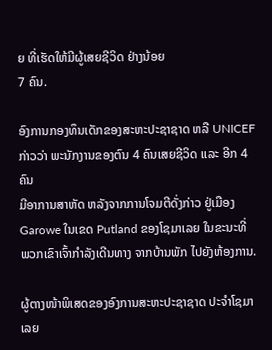ຍ ທີ່ເຮັດໃຫ້ມີຜູ້ເສຍຊີວິດ ຢ່າງນ້ອຍ
7 ຄົນ.

ອົງການກອງທຶນເດັກຂອງສະຫະປະຊາຊາດ ຫລື UNICEF
ກ່າວວ່າ ພະນັກງານຂອງຕົນ 4 ຄົນເສຍຊີວິດ ແລະ ອີກ 4 ຄົນ
ມີອາການສາຫັດ ຫລັງຈາກການໂຈມຕີດັ່ງກ່າວ ຢູ່ເມືອງ
Garowe ໃນເຂດ Putland ຂອງໂຊມາເລຍ ໃນຂະນະທີ່
ພວກເຂົາເຈົ້າກຳລັງເດີນທາງ ຈາກບ້ານພັກ ໄປຍັງຫ້ອງການ.

ຜູ້ຕາງໜ້າພິເສດຂອງອົງການສະຫະປະຊາຊາດ ປະຈຳໂຊມາເລຍ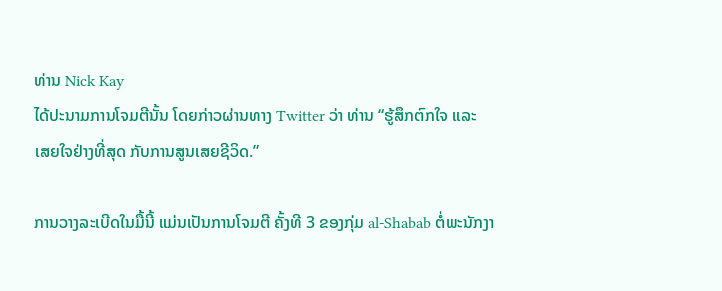ທ່ານ Nick Kay
ໄດ້ປະນາມການໂຈມຕີນັ້ນ ໂດຍກ່າວຜ່ານທາງ Twitter ວ່າ ທ່ານ “ຮູ້ສຶກຕົກໃຈ ແລະ
ເສຍໃຈຢ່າງທີ່ສຸດ ກັບການສູນເສຍຊີວິດ.”

ການວາງລະເບີດໃນມື້ນີ້ ແມ່ນເປັນການໂຈມຕີ ຄັ້ງທີ 3 ຂອງກຸ່ມ al-Shabab ຕໍ່ພະນັກງາ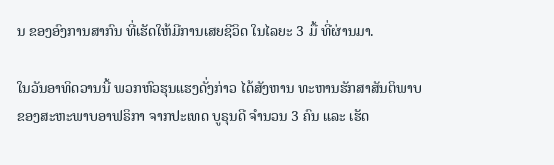ນ ຂອງອົງການສາກົນ ທີ່ເຮັດໃຫ້ມີການເສຍຊີວິດ ໃນໄລຍະ 3 ມື້ ທີ່ຜ່ານມາ.

ໃນວັນອາທິດວານນີ້ ພວກຫົວຮຸນແຮງດັ່ງກ່າວ ໄດ້ສັງຫານ ທະຫານຮັກສາສັນຕິພາບ
ຂອງສະຫະພາບອາຟຣິກາ ຈາກປະເທດ ບູຣຸນດີ ຈຳນວນ 3 ຄົນ ແລະ ເຮັດ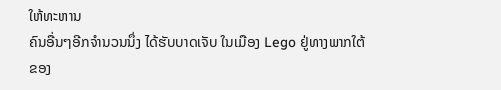ໃຫ້ທະຫານ
ຄົນອື່ນໆອີກຈຳນວນນຶ່ງ ໄດ້ຮັບບາດເຈັບ ໃນເມືອງ Lego ຢູ່ທາງພາກໃຕ້ຂອງ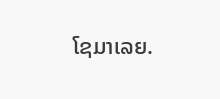ໂຊມາເລຍ.